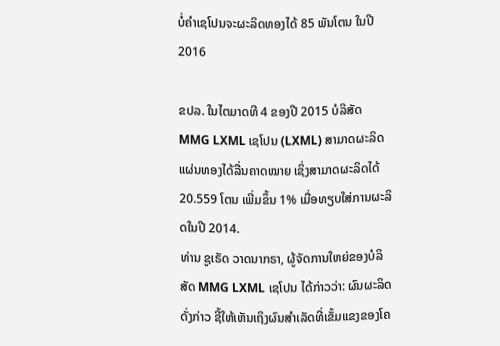ບໍ່ຄໍາເຊໂປນຈະຜະລິດທອງໄດ້ 85 ພັນໂຕນ ໃນປີ 2016

ຂປລ. ໃນໄຕມາດທີ 4 ຂອງປີ 2015 ບໍລິສັດ MMG LXML ເຊໂປນ (LXML) ສາມາດຜະລິດແຜ່ນທອງໄດ້ລື່ນຄາດໝາຍ ເຊິ່ງສາມາດຜະລິດໄດ້ 20.559 ໂຕນ ເພີ່ມຂຶ້ນ 1% ເມື່ອທຽບໃສ່ການຜະລິດໃນປີ 2014.
ທ່ານ ຊູເຣັດ ວາດນາກຣາ, ຜູ້ຈັດການໃຫຍ່ຂອງບໍລິສັດ MMG LXML ເຊໂປນ ໄດ້ກ່າວວ່າ: ຜົນຜະລິດດັ່ງກ່າວ ຊີ້ໃຫ້ເຫັນເຖິງຜົນສໍາເລັດທີ່ເຂັ້ມແຂງຂອງໂຄ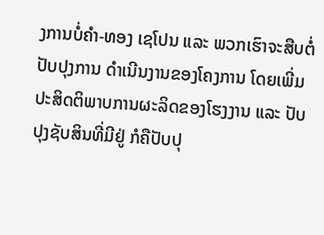ງການບໍ່ຄຳ-ທອງ ເຊໂປນ ແລະ ພວກເຮົາຈະສືບຕໍ່ປັບປຸງການ ດໍາເນີນງານຂອງໂຄງການ ໂດຍເພີ່ມປະສິດຕິພາບການຜະລິດຂອງໂຮງງານ ແລະ ປັບປຸງຊັບສິນທີ່ມີຢູ່ ກໍຄືປັບປຸ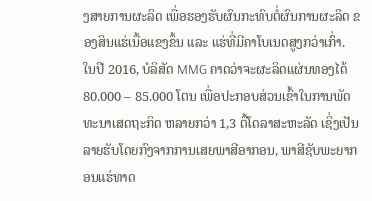ງສາຍການຜະລິດ ເພື່ອຮອງຮັບຜົນກະທົບຕໍ່ຜົນການຜະລິດ ຂອງສິນແຮ່ເນື້ອແຂງຂຶ້ນ ແລະ ແຮ່ທີ່ມີຄາໂບເນດສູງກວ່າເກົ່າ.
ໃນປີ 2016, ບໍລິສັດ MMG ຄາດວ່າຈະຜະລິດແຜ່ນທອງໄດ້ 80.000 – 85.000 ໂຕນ ເພື່ອປະກອບສ່ວນເຂົ້າໃນການພັດທະນາເສດຖະກິດ ຫລາຍກວ່າ 1,3 ຕື້ໂດລາສະຫະລັດ ເຊິ່ງເປັນລາຍຮັບໂດຍກົງຈາກການເສຍພາສີອາກອນ, ພາສີຊັບພະຍາກອນແຮ່ທາດ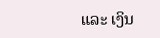ແລະ ເງິນ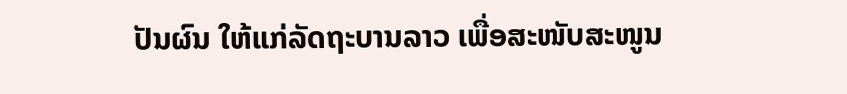ປັນຜົນ ໃຫ້ແກ່ລັດຖະບານລາວ ເພື່ອສະໜັບສະໜູນ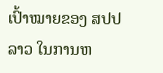ເປົ້າໝາຍຂອງ ສປປ ລາວ ໃນການຫ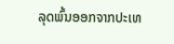ລຸດພົ້ນອອກຈາກປະເທ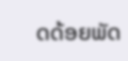ດດ້ອຍພັດ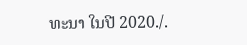ທະນາ ໃນປີ 2020./.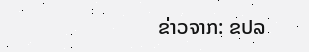ຂ່າວຈາກ: ຂປລ